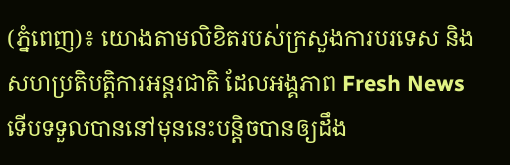(ភ្នំពេញ)៖ យោងតាមលិខិតរបស់ក្រសួងការបរទេស និងសហប្រតិបត្តិការអន្តរជាតិ ដែលអង្គភាព Fresh News ទើបទទួលបាននៅមុននេះបន្តិចបានឲ្យដឹង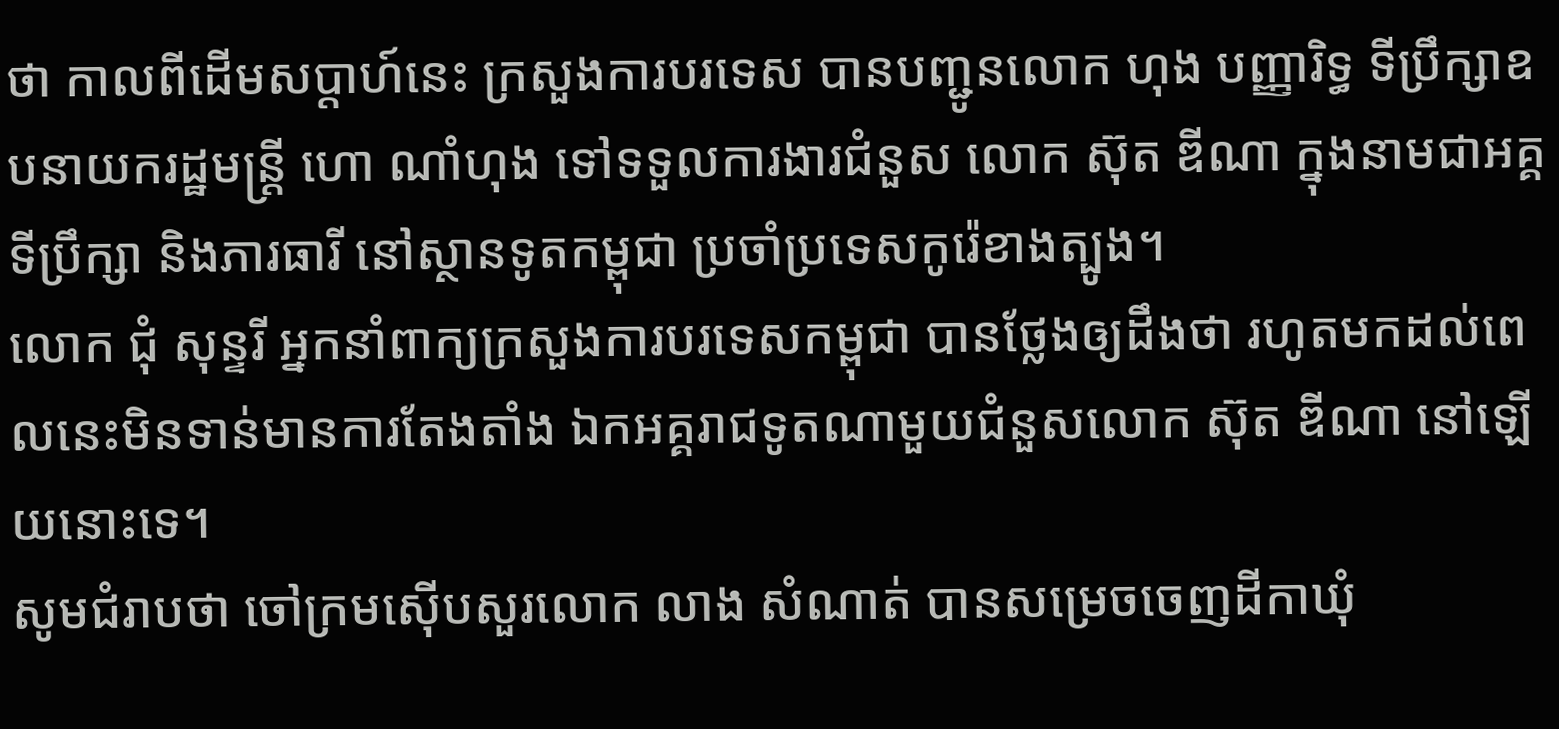ថា កាលពីដើមសប្តាហ៍នេះ ក្រសួងការបរទេស បានបញ្ជូនលោក ហុង បញ្ញារិទ្ធ ទីប្រឹក្សាឧបនាយករដ្ឋមន្រ្តី ហោ ណាំហុង ទៅទទួលការងារជំនួស លោក ស៊ុត ឌីណា ក្នុងនាមជាអគ្គទីប្រឹក្សា និងភារធារី នៅស្ថានទូតកម្ពុជា ប្រចាំប្រទេសកូរ៉េខាងត្បូង។
លោក ជុំ សុន្ទរី អ្នកនាំពាក្យក្រសួងការបរទេសកម្ពុជា បានថ្លែងឲ្យដឹងថា រហូតមកដល់ពេលនេះមិនទាន់មានការតែងតាំង ឯកអគ្គរាជទូតណាមួយជំនួសលោក ស៊ុត ឌីណា នៅឡើយនោះទេ។
សូមជំរាបថា ចៅក្រមស៊ើបសួរលោក លាង សំណាត់ បានសម្រេចចេញដីកាឃុំ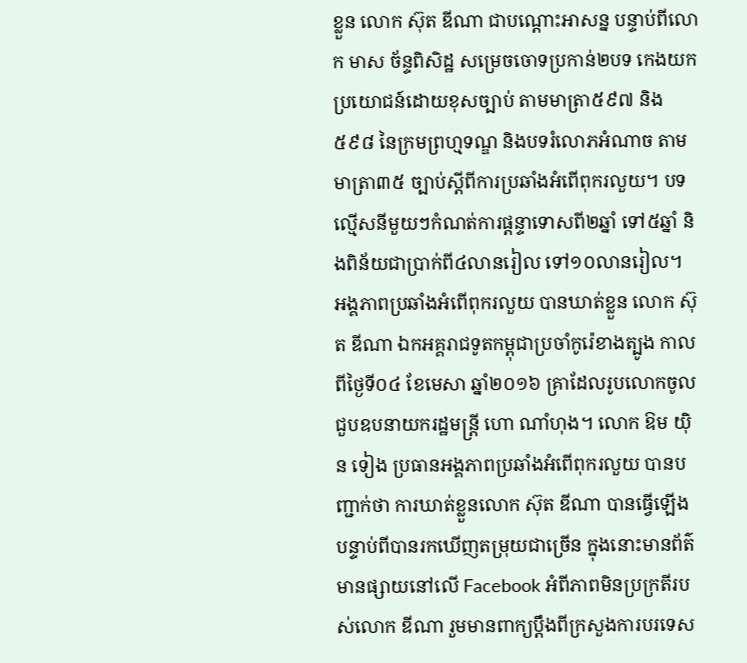ខ្លួន លោក ស៊ុត ឌីណា ជាបណ្តោះអាសន្ន បន្ទាប់ពីលោក មាស ច័ន្ទពិសិដ្ឋ សម្រេចចោទប្រកាន់២បទ កេងយកប្រយោជន៍ដោយខុសច្បាប់ តាមមាត្រា៥៩៧ និង៥៩៨ នៃក្រមព្រហ្មទណ្ឌ និងបទរំលោភអំណាច តាមមាត្រា៣៥ ច្បាប់ស្ដីពីការប្រឆាំងអំពើពុករលួយ។ បទល្មើសនីមួយៗកំណត់ការផ្តន្ទាទោសពី២ឆ្នាំ ទៅ៥ឆ្នាំ និងពិន័យជាប្រាក់ពី៤លានរៀល ទៅ១០លានរៀល។
អង្គភាពប្រឆាំងអំពើពុករលួយ បានឃាត់ខ្លួន លោក ស៊ុត ឌីណា ឯកអគ្គរាជទូតកម្ពុជាប្រចាំកូរ៉េខាងត្បូង កាលពីថ្ងៃទី០៤ ខែមេសា ឆ្នាំ២០១៦ គ្រាដែលរូបលោកចូលជួបឧបនាយករដ្ឋមន្រ្តី ហោ ណាំហុង។ លោក ឱម យ៉ិន ទៀង ប្រធានអង្គភាពប្រឆាំងអំពើពុករលួយ បានបញ្ជាក់ថា ការឃាត់ខ្លួនលោក ស៊ុត ឌីណា បានធ្វើឡើង បន្ទាប់ពីបានរកឃើញតម្រុយជាច្រើន ក្នុងនោះមានព័ត៌មានផ្សាយនៅលើ Facebook អំពីភាពមិនប្រក្រតីរបស់លោក ឌីណា រួមមានពាក្យប្តឹងពីក្រសួងការបរទេស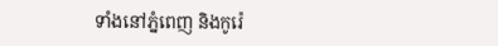ទាំងនៅភ្នំពេញ និងកូរ៉េ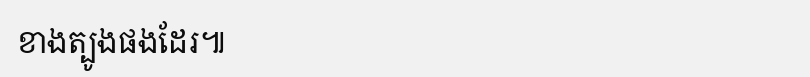ខាងត្បូងផងដែរ៕